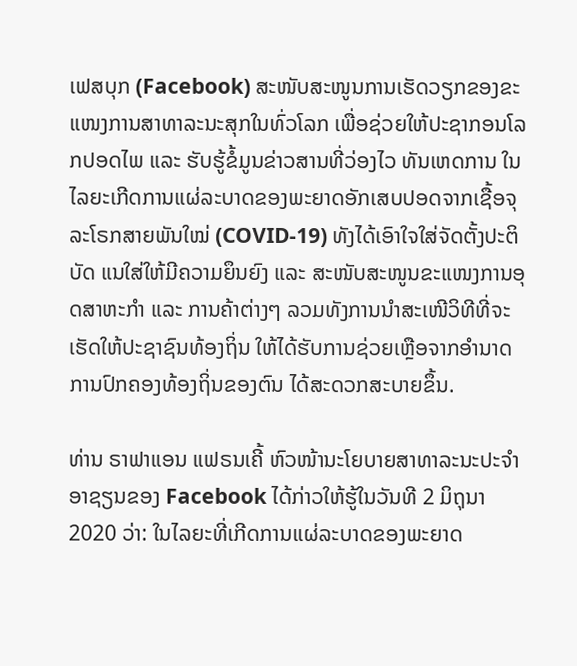ເຟສບຸກ (Facebook) ສະໜັບສະໜູນການເຮັດວຽກຂອງຂະແໜງການສາທາລະນະສຸກໃນທົ່ວໂລກ ເພື່ອຊ່ວຍໃຫ້ປະຊາກອນໂລກປອດໄພ ແລະ ຮັບຮູ້ຂໍ້ມູນຂ່າວສານທີ່ວ່ອງໄວ ທັນເຫດການ ໃນໄລຍະເກີດການແຜ່ລະບາດຂອງພະຍາດອັກເສບປອດຈາກເຊື້ອຈຸລະໂຣກສາຍພັນໃໝ່ (COVID-19) ທັງໄດ້ເອົາໃຈໃສ່ຈັດຕັ້ງປະຕິບັດ ແນໃສ່ໃຫ້ມີຄວາມຍຶນຍົງ ແລະ ສະໜັບສະໜູນຂະແໜງການອຸດສາຫະກຳ ແລະ ການຄ້າຕ່າງໆ ລວມທັງການນຳສະເໜີວິທີທີ່ຈະເຮັດໃຫ້ປະຊາຊົນທ້ອງຖິ່ນ ໃຫ້ໄດ້ຮັບການຊ່ວຍເຫຼືອຈາກອຳນາດການປົກຄອງທ້ອງຖິ່ນຂອງຕົນ ໄດ້ສະດວກສະບາຍຂຶ້ນ.

ທ່ານ ຣາຟາແອນ ແຟຣນເຄີ້ ຫົວໜ້ານະໂຍບາຍສາທາລະນະປະຈຳອາຊຽນຂອງ Facebook ໄດ້ກ່າວໃຫ້ຮູ້ໃນວັນທີ 2 ມິຖຸນາ 2020 ວ່າ: ໃນໄລຍະທີ່ເກີດການແຜ່ລະບາດຂອງພະຍາດ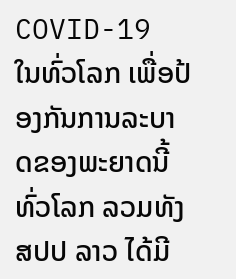COVID-19 ໃນທົ່ວໂລກ ເພື່ອປ້ອງກັນການລະບາດຂອງພະຍາດນີ້ ທົ່ວໂລກ ລວມທັງ ສປປ ລາວ ໄດ້ມີ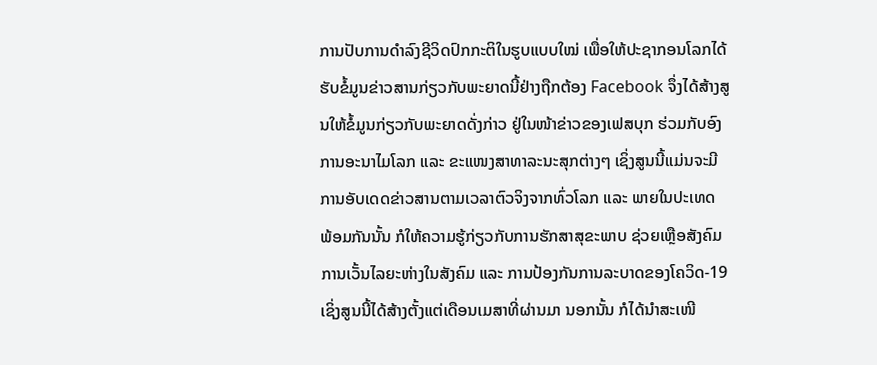ການປັບການດຳລົງຊີວິດປົກກະຕິໃນຮູບແບບໃໝ່ ເພື່ອໃຫ້ປະຊາກອນໂລກໄດ້ຮັບຂໍ້ມູນຂ່າວສານກ່ຽວກັບພະຍາດນີ້ຢ່າງຖືກຕ້ອງ Facebook ຈຶ່ງໄດ້ສ້າງສູນໃຫ້ຂໍ້ມູນກ່ຽວກັບພະຍາດດັ່ງກ່າວ ຢູ່ໃນໜ້າຂ່າວຂອງເຟສບຸກ ຮ່ວມກັບອົງການອະນາໄມໂລກ ແລະ ຂະແໜງສາທາລະນະສຸກຕ່າງໆ ເຊິ່ງສູນນີ້ແມ່ນຈະມີການອັບເດດຂ່າວສານຕາມເວລາຕົວຈິງຈາກທົ່ວໂລກ ແລະ ພາຍໃນປະເທດ ພ້ອມກັນນັ້ນ ກໍໃຫ້ຄວາມຮູ້ກ່ຽວກັບການຮັກສາສຸຂະພາບ ຊ່ວຍເຫຼືອສັງຄົມ ການເວັ້ນໄລຍະຫ່າງໃນສັງຄົມ ແລະ ການປ້ອງກັນການລະບາດຂອງໂຄວິດ-19 ເຊິ່ງສູນນີ້ໄດ້ສ້າງຕັ້ງແຕ່ເດືອນເມສາທີ່ຜ່ານມາ ນອກນັ້ນ ກໍໄດ້ນຳສະເໜີ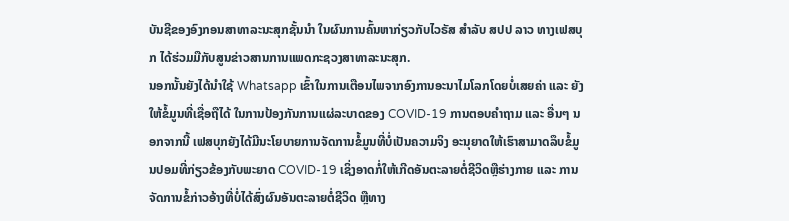ບັນຊີຂອງອົງກອນສາທາລະນະສຸກຊັ້ນນຳ ໃນຜົນການຄົ້ນຫາກ່ຽວກັບໄວຣັສ ສຳລັບ ສປປ ລາວ ທາງເຟສບຸກ ໄດ້ຮ່ວມມືກັບສູນຂ່າວສານການແພດກະຊວງສາທາລະນະສຸກ.
ນອກນັ້ນຍັງໄດ້ນຳໃຊ້ Whatsapp ເຂົ້າໃນການເຕືອນໄພຈາກອົງການອະນາໄມໂລກໂດຍບໍ່ເສຍຄ່າ ແລະ ຍັງໃຫ້ຂໍ້ມູນທີ່ເຊື່ອຖືໄດ້ ໃນການປ້ອງກັນການແຜ່ລະບາດຂອງ COVID-19 ການຕອບຄຳຖາມ ແລະ ອື່ນໆ ນອກຈາກນີ້ ເຟສບຸກຍັງໄດ້ມີນະໂຍບາຍການຈັດການຂໍ້ມູນທີ່ບໍ່ເປັນຄວາມຈິງ ອະນຸຍາດໃຫ້ເຮົາສາມາດລຶບຂໍ້ມູນປອມທີ່ກ່ຽວຂ້ອງກັບພະຍາດ COVID-19 ເຊິ່ງອາດກໍ່ໃຫ້ເກີດອັນຕະລາຍຕໍ່ຊີວິດຫຼືຮ່າງກາຍ ແລະ ການຈັດການຂໍ້ກ່າວອ້າງທີ່ບໍ່ໄດ້ສົ່ງຜົນອັນຕະລາຍຕໍ່ຊີວິດ ຫຼືທາງ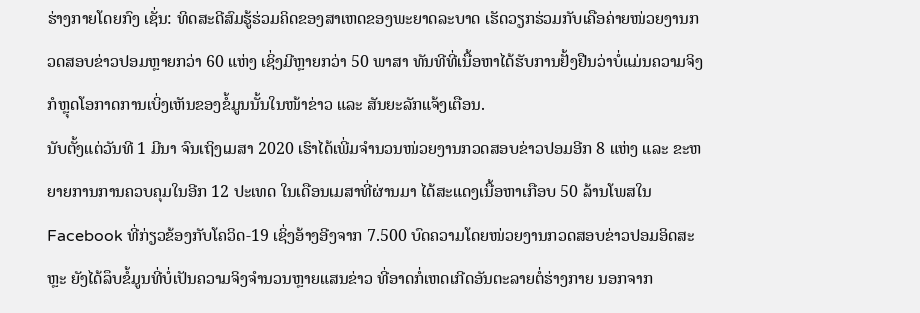ຮ່າງກາຍໂດຍກົງ ເຊັ່ນ: ທິດສະດີສົມຮູ້ຮ່ວມຄິດຂອງສາເຫດຂອງພະຍາດລະບາດ ເຮັດວຽກຮ່ວມກັບເຄືອຄ່າຍໜ່ວຍງານກວດສອບຂ່າວປອມຫຼາຍກວ່າ 60 ແຫ່ງ ເຊິ່ງມີຫຼາຍກວ່າ 50 ພາສາ ທັນທີທີ່ເນື້ອຫາໄດ້ຮັບການຢັ້ງຢືນວ່າບໍ່ແມ່ນຄວາມຈິງ ກໍຫຼຸດໂອກາດການເບິ່ງເຫັນຂອງຂໍ້ມູນນັ້ນໃນໜ້າຂ່າວ ແລະ ສັນຍະລັກແຈ້ງເຕືອນ.
ນັບຕັ້ງແຕ່ວັນທີ 1 ມີນາ ຈົນເຖິງເມສາ 2020 ເຮົາໄດ້ເພີ່ມຈຳນວນໜ່ວຍງານກວດສອບຂ່າວປອມອີກ 8 ແຫ່ງ ແລະ ຂະຫຍາຍການການຄວບຄຸມໃນອີກ 12 ປະເທດ ໃນເດືອນເມສາທີ່ຜ່ານມາ ໄດ້ສະແດງເນື້ອຫາເກືອບ 50 ລ້ານໂພສໃນ Facebook ທີ່ກ່ຽວຂ້ອງກັບໂຄວິດ-19 ເຊິ່ງອ້າງອີງຈາກ 7.500 ບົດຄວາມໂດຍໜ່ວຍງານກວດສອບຂ່າວປອມອິດສະຫຼະ ຍັງໄດ້ລຶບຂໍ້ມູນທີ່ບໍ່ເປັນຄວາມຈິງຈຳນວນຫຼາຍແສນຂ່າວ ທີ່ອາດກໍ່ເຫດເກີດອັນຕະລາຍຕໍ່ຮ່າງກາຍ ນອກຈາກ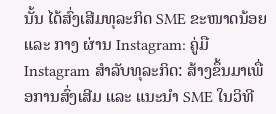ນັ້ນ ໄດ້ສົ່ງເສີມທຸລະກິດ SME ຂະໜາດນ້ອຍ ແລະ ກາງ ຜ່ານ Instagram: ຄູ່ມື Instagram ສຳລັບທຸລະກິດ: ສ້າງຂຶ້ນມາເພື່ອການສົ່ງເສີມ ແລະ ແນະນຳ SME ໃນວິທີ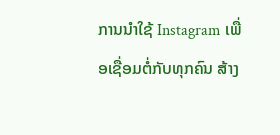ການນຳໃຊ້ Instagram ເພື່ອເຊື່ອມຕໍ່ກັບທຸກຄົນ ສ້າງ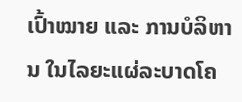ເປົ້າໝາຍ ແລະ ການບໍລິຫານ ໃນໄລຍະແຜ່ລະບາດໂຄ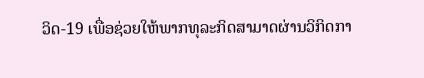ວິດ-19 ເພື່ອຊ່ວຍໃຫ້ພາກທຸລະກິດສາມາດຜ່ານວິກິດກາ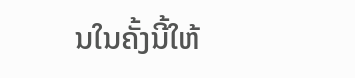ນໃນຄັ້ງນີ້ໃຫ້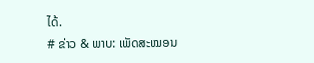ໄດ້.
# ຂ່າວ & ພາບ: ເພັດສະໝອນ